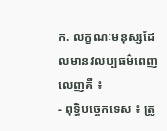ក. លក្ខណៈមនុស្សដែលមានវលប្បធម៌ពេញលេញគឺ ៖
- ពុទ្ធិបច្ចេកទេស ៖ ត្រូ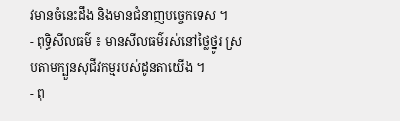វមានចំនេះដឹង និងមានជំនាញបច្ចេកទេស ។
- ពុទ្ធិសីលធម៌ ៖ មានសីលធម៌រស់នៅថ្លៃថ្នូរ ស្របតាមក្បួនសុជីវកម្មរបស់ដូនតាយើង ។
- ពុ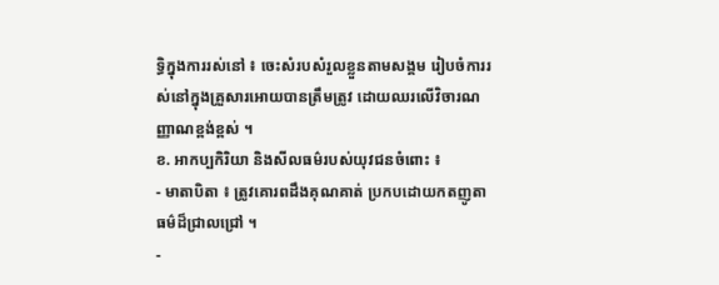ទ្ធិក្នុងការរស់នៅ ៖ ចេះសំរបសំរួលខ្លួនតាមសង្គម រៀបចំការរស់នៅក្នុងគ្រួសារអោយបានត្រឹមត្រូវ ដោយឈរលើវិចារណញ្ញាណខ្ពង់ខ្ពស់ ។
ខ. អាកប្បកិរិយា និងសីលធម៌របស់យុវជនចំពោះ ៖
- មាតាបិតា ៖ ត្រូវគោរពដឹងគុណគាត់ ប្រកបដោយកតញូតាធម៌ដ៏ជ្រាលជ្រៅ ។
-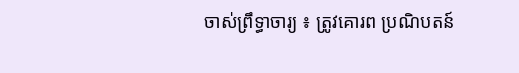ចាស់ព្រឹទ្ធាចារ្យ ៖ ត្រូវគោរព ប្រណិបតន៍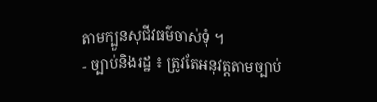តាមក្បួនសុជីវធម៌ចាស់ទុំ ។
- ច្បាប់និងរដ្ឋ ៖ ត្រូវតែអនុវត្តតាមច្បាប់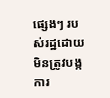ផ្សេងៗ របស់រដ្ឋដោយមិនត្រូវបង្កការ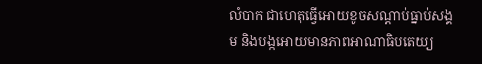លំបាក ជាហេតុធ្វើអោយខូចសណ្តាប់ធ្នាប់សង្គម និងបង្កអោយមានភាពអាណាធិបតេយ្យ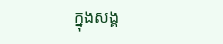ក្នុងសង្គ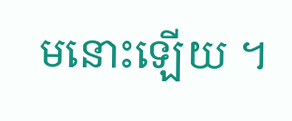មនោះឡើយ ។